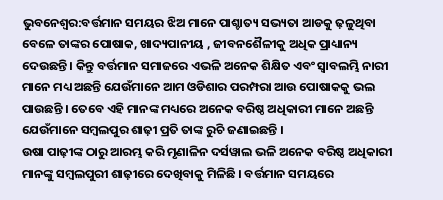ଭୁବନେଶ୍ୱର:ବର୍ତ୍ତମାନ ସମୟର ଝିଅ ମାନେ ପାଶ୍ଚାତ୍ୟ ସଭ୍ୟତା ଆଡକୁ ଢ଼ଳୁଥିବା ବେଳେ ତାଙ୍କର ପୋଷାକ, ଖାଦ୍ୟପାନୀୟ , ଜୀବନଶୈଳୀକୁ ଅଧିକ ପ୍ରାଧ୍ୟାନ୍ୟ ଦେଉଛନ୍ତି । କିନ୍ତୁ ବର୍ତ୍ତମାନ ସମାଜରେ ଏଭଳି ଅନେକ ଶିକ୍ଷିତ ଏବଂ ସ୍ୱାବଲମ୍ଭି ନାରୀ ମାନେ ମଧ୍ୟ ଅଛନ୍ତି ଯେଉଁମାନେ ଆମ ଓଡିଶାର ପରମ୍ପରା ଆଉ ପୋଷାକକୁ ଭଲ ପାଉଛନ୍ତି । ତେବେ ଏହି ମାନଙ୍କ ମଧ୍ୟରେ ଅନେକ ବରିଷ୍ଠ ଅଧିକାରୀ ମାନେ ଅଛନ୍ତି ଯେଉଁମାନେ ସମ୍ବଲପୁର ଶାଢ଼ୀ ପ୍ରତି ତାଙ୍କ ରୁଚି ଜଣାଇଛନ୍ତି ।
ଉଷା ପାଢ଼ୀଙ୍କ ଠାରୁ ଆରମ୍ଭ କରି ମୃଣାଳିନ ଦର୍ସୱାଲ ଭଳି ଅନେକ ବରିଷ୍ଠ ଅଧିକାରୀ ମାନଙ୍କୁ ସମ୍ବଲପୁରୀ ଶାଢ଼ୀରେ ଦେଖିବାକୁ ମିଳିଛି । ବର୍ତ୍ତମାନ ସମୟରେ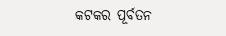କଟକର ପୂର୍ବତନ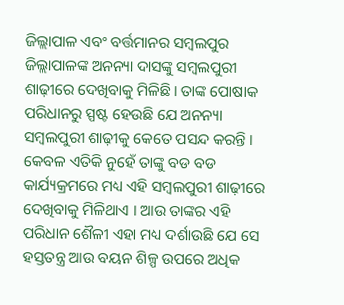ଜିଲ୍ଲାପାଳ ଏବଂ ବର୍ତ୍ତମାନର ସମ୍ବଲପୁର ଜିଲ୍ଲାପାଳଙ୍କ ଅନନ୍ୟା ଦାସଙ୍କୁ ସମ୍ବଲପୁରୀ ଶାଢ଼ୀରେ ଦେଖିବାକୁ ମିଳିଛି। ତାଙ୍କ ପୋଷାକ ପରିଧାନରୁ ସ୍ପଷ୍ଟ ହେଉଛି ଯେ ଅନନ୍ୟା ସମ୍ବଲପୁରୀ ଶାଢ଼ୀକୁ କେତେ ପସନ୍ଦ କରନ୍ତି । କେବଳ ଏତିକି ନୁହେଁ ତାଙ୍କୁ ବଡ ବଡ କାର୍ଯ୍ୟକ୍ରମରେ ମଧ୍ୟ ଏହି ସମ୍ବଲପୁରୀ ଶାଢ଼ୀରେ ଦେଖିବାକୁ ମିଳିଥାଏ । ଆଉ ତାଙ୍କର ଏହି ପରିଧାନ ଶୈଳୀ ଏହା ମଧ୍ୟ ଦର୍ଶାଉଛି ଯେ ସେ ହସ୍ତତନ୍ତ୍ର ଆଉ ବୟନ ଶିଳ୍ପ ଉପରେ ଅଧିକ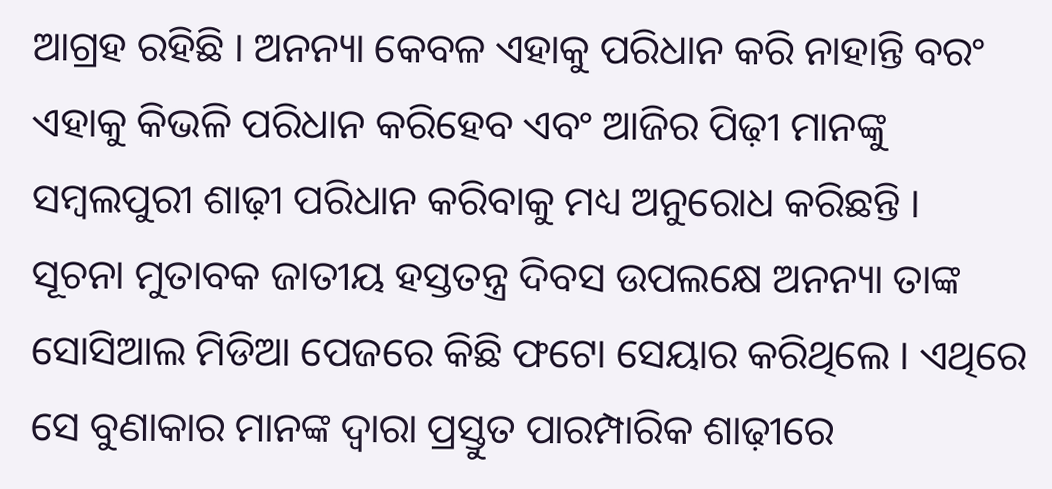ଆଗ୍ରହ ରହିଛି । ଅନନ୍ୟା କେବଳ ଏହାକୁ ପରିଧାନ କରି ନାହାନ୍ତି ବରଂ ଏହାକୁ କିଭଳି ପରିଧାନ କରିହେବ ଏବଂ ଆଜିର ପିଢ଼ୀ ମାନଙ୍କୁ ସମ୍ବଲପୁରୀ ଶାଢ଼ୀ ପରିଧାନ କରିବାକୁ ମଧ୍ୟ ଅନୁରୋଧ କରିଛନ୍ତି ।
ସୂଚନା ମୁତାବକ ଜାତୀୟ ହସ୍ତତନ୍ତ୍ର ଦିବସ ଉପଲକ୍ଷେ ଅନନ୍ୟା ତାଙ୍କ ସୋସିଆଲ ମିଡିଆ ପେଜରେ କିଛି ଫଟୋ ସେୟାର କରିଥିଲେ । ଏଥିରେ ସେ ବୁଣାକାର ମାନଙ୍କ ଦ୍ୱାରା ପ୍ରସ୍ତୁତ ପାରମ୍ପାରିକ ଶାଢ଼ୀରେ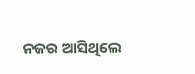ନଜର ଆସିଥିଲେ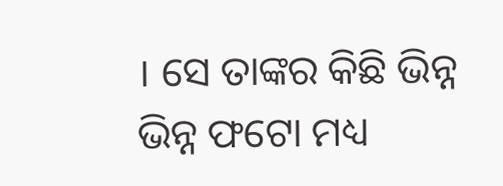। ସେ ତାଙ୍କର କିଛି ଭିନ୍ନ ଭିନ୍ନ ଫଟୋ ମଧ୍ୟ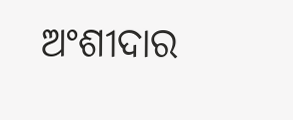ଅଂଶୀଦାର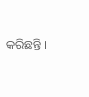କରିଛନ୍ତି ।